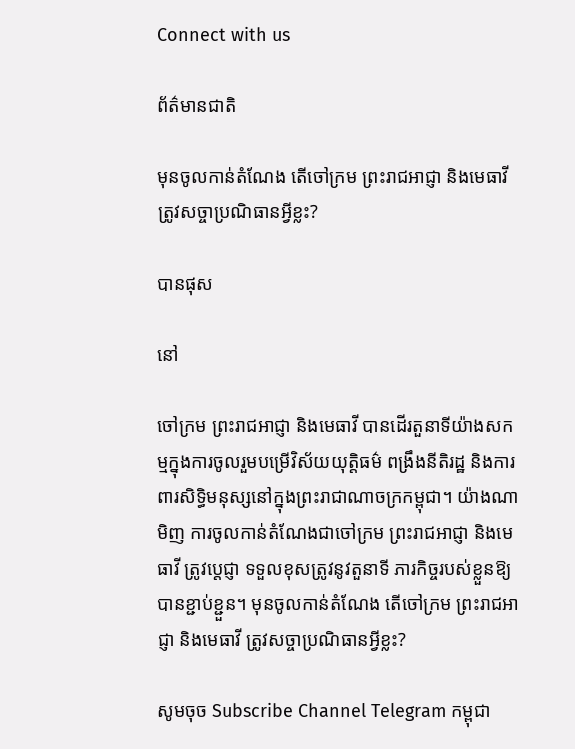Connect with us

ព័ត៌មានជាតិ

មុនចូលកាន់តំណែង តើចៅក្រម ព្រះរាជអាជ្ញា និងមេធាវី ត្រូវសច្ចាប្រណិធានអ្វីខ្លះ?

បានផុស

នៅ

ចៅក្រម ព្រះរាជអាជ្ញា និងមេធាវី បានដើរតួនាទីយ៉ាងសកម្មក្នុងការចូលរួមបម្រើវិស័យយុត្តិធម៌ ពង្រឹងនីតិរដ្ឋ និងការពារសិទ្ធិមនុស្សនៅក្នុងព្រះរាជាណាចក្រកម្ពុជា។ យ៉ាងណាមិញ ការចូលកាន់តំណែងជាចៅក្រម ព្រះរាជអាជ្ញា និងមេធាវី ត្រូវប្តេជ្ញា ទទួលខុសត្រូវនូវតួនាទី ភារកិច្ចរបស់ខ្លួនឱ្យបានខ្ជាប់ខ្ជួន។ មុនចូលកាន់តំណែង តើចៅក្រម ព្រះរាជអាជ្ញា និងមេធាវី ត្រូវសច្ចាប្រណិធានអ្វីខ្លះ?

សូមចុច Subscribe Channel Telegram កម្ពុជា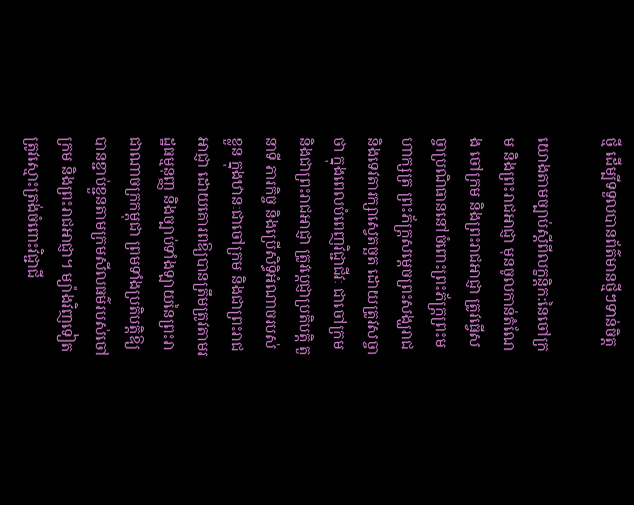ថ្មី ដើម្បីទទួលបានព័ត៌មានថ្មីៗទាន់ចិត្ត

យោងតាមច្បាប់ស្តីពីលក្ខន្តិក:នៃចៅក្រម និងព្រះរាជអាជ្ញា មុនចូលកាន់តំណែង ចៅក្រម និងព្រះរាជអាជ្ញា ត្រូវធ្វើសច្ចាប្រណិធាននៅចំពោះព្រះភ័ក្ត្រព្រះមហាក្សត្រ ព្រះភ័ក្ត្រសម្តេចព្រះសង្ឃរាជ និងទេវតារក្សាស្វេតច្ឆត ដោយត្រូវសច្ចាថា ក្នុងពេលបំពេញវិជ្ជាជីវៈ ជាចៅក្រម និងជាព្រះរាជអាជ្ញា ត្រូវប្តេជ្ញាប្រតិបត្តិ តួនាទី ភារកិច្ច និងប្រើសិទ្ធិអំណាចរបស់ខ្លួន ក្នុងឋានៈជាចៅក្រម និងជាព្រះរាជអាជ្ញា ដោយគោរពឱ្យបានត្រឹមត្រូវតាមរដ្ឋធម្មនុញ្ញ និងច្បាប់ទាំងឡាយនៃព្រះរាជាណាចក្រកម្ពុជា ព្រមទាំងប្រតិបត្តិឱ្យបានខ្ជាប់ខ្ជួនតាមក្រមសីលធម៌របស់ចៅក្រម និងព្រះរាជអាជ្ញា។ ម្យ៉ាងវិញទៀត ត្រូវស្មោះត្រង់ចំពោះវិជ្ជាជី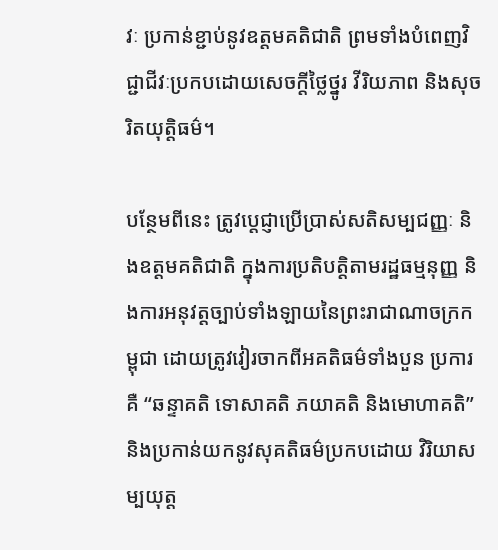វៈ ប្រកាន់ខ្ជាប់នូវឧត្តមគតិជាតិ ព្រមទាំងបំពេញវិជ្ជាជីវៈប្រកបដោយសេចក្តីថ្លៃថ្នូរ វីរិយភាព និងសុចរិតយុត្តិធម៌។

បន្ថែមពីនេះ ត្រូវប្តេជ្ញាប្រើប្រាស់សតិសម្បជញ្ញៈ និងឧត្តមគតិជាតិ ក្នុងការប្រតិបត្តិតាមរដ្ឋធម្មនុញ្ញ និងការអនុវត្តច្បាប់ទាំងឡាយនៃព្រះរាជាណាចក្រកម្ពុជា ដោយត្រូវវៀរចាកពីអគតិធម៌ទាំងបួន ប្រការ គឺ “ឆន្ទាគតិ ទោសាគតិ ភយាគតិ និងមោហាគតិ” និងប្រកាន់យកនូវសុគតិធម៌ប្រកបដោយ វិរិយាសម្បយុត្ត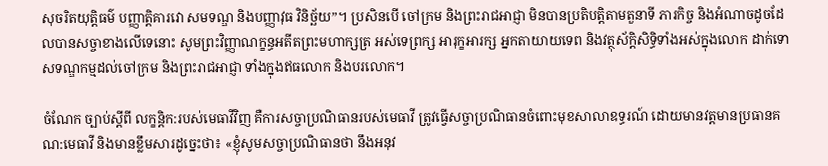សុចរិតយុត្តិធម៌ បញ្ញាត្តិគារវោ សមទណ្ឌ និងបញ្ញាវុធ វិនិច្ឆ័យ”។ ប្រសិនបើ ចៅក្រម និងព្រះរាជអាជ្ញា មិនបានប្រតិបត្តិតាមតួនាទី ភារកិច្ច និងអំណាចដូចដែលបានសច្ចាខាងលើទេនោះ សូមព្រះវិញ្ញាណក្ខន្ធអតីតព្រះមហាក្សត្រ អស់ទេព្រក្ស អារុក្ខអារក្ស អ្នកតាយាយទេព និងវត្ថុស័ក្តិសិទ្ធិទាំងអស់ក្នុងលោក ដាក់ទោសទណ្ឌកម្មដល់ចៅក្រម និងព្រះរាជអាជ្ញា ទាំងក្នុងឥធលោក និងបរលោក។

ចំណែក ច្បាប់ស្តីពី លក្ខន្តិក:របស់មេធាវីវិញ គឺការសច្ចាប្រណិធានរបស់មេធាវី ត្រូវធ្វើសច្ចាប្រណិធានចំពោះមុខសាលាឧទ្ធរណ៍ ដោយមានវត្តមានប្រធានគណ:មេធាវី និងមានខ្លឹមសារដូច្នេះថា៖ «ខ្ញុំសូមសច្ចាប្រណិធានថា នឹងអនុវ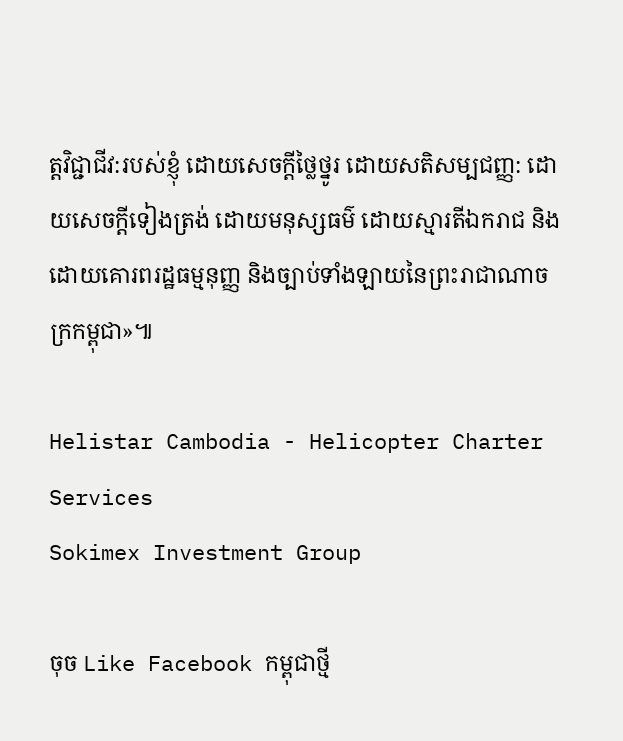ត្តវិជ្ជាជីវ:របស់ខ្ញុំ ដោយសេចក្តីថ្លៃថ្នូរ ដោយសតិសម្បជញ្ញ: ដោយសេចក្តីទៀងត្រង់ ដោយមនុស្សធម៌ ដោយស្មារតីឯករាជ និងដោយគោរពរដ្ឋធម្មនុញ្ញ និងច្បាប់ទាំងឡាយនៃព្រះរាជាណាចក្រកម្ពុជា»៕

Helistar Cambodia - Helicopter Charter Services
Sokimex Investment Group

ចុច Like Facebook កម្ពុជាថ្មី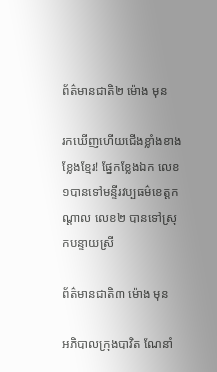ព័ត៌មានជាតិ២ ម៉ោង មុន

រកឃើញហើយជើងខ្លាំងខាងខ្លែងខ្មែរ! ផ្នែកខ្លែងឯក លេខ១បានទៅមន្ទីរវប្បធម៌ខេត្តកណ្តាល លេខ២ បានទៅស្រុកបន្ទាយស្រី

ព័ត៌មានជាតិ៣ ម៉ោង មុន

អភិបាលក្រុងបាវិត ណែនាំ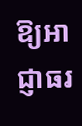ឱ្យអាជ្ញាធរ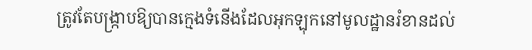ត្រូវតែបង្ក្រាបឱ្យបានក្មេងទំនើងដែលអុកឡុកនៅមូលដ្ឋានរំខានដល់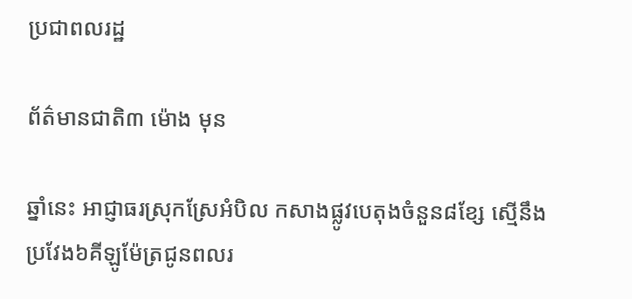ប្រជាពលរដ្ឋ

ព័ត៌មានជាតិ៣ ម៉ោង មុន

ឆ្នាំនេះ អាជ្ញាធរស្រុកស្រែអំបិល កសាងផ្លូវបេតុងចំនួន៨ខ្សែ ស្មើនឹងប្រវែង៦គីឡូម៉ែត្រជូនពលរ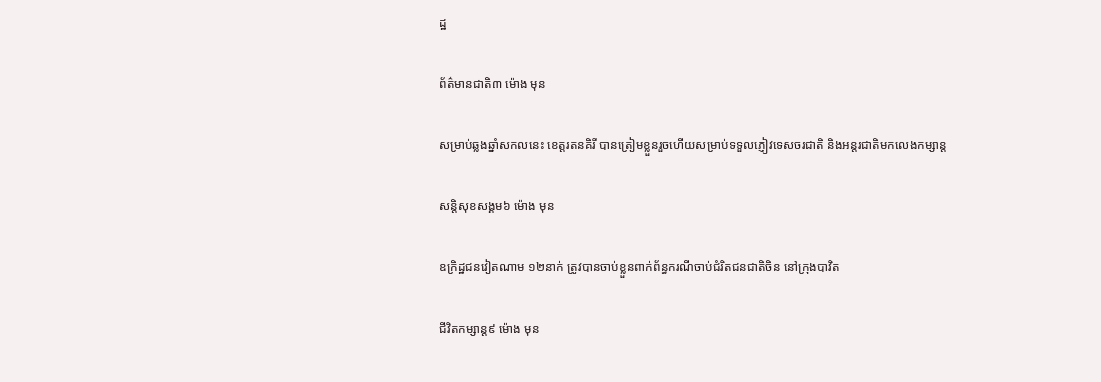ដ្ឋ

ព័ត៌មានជាតិ៣ ម៉ោង មុន

សម្រាប់ឆ្លងឆ្នាំសកលនេះ ខេត្តរតនគិរី បានត្រៀមខ្លួនរួចហើយសម្រាប់ទទួលភ្ញៀវទេសចរជាតិ និងអន្តរជាតិមកលេងកម្សាន្ត

សន្តិសុខសង្គម៦ ម៉ោង មុន

ឧក្រិដ្ឋជនវៀតណាម ១២នាក់ ត្រូវបានចាប់ខ្លួនពាក់ព័ន្ធករណីចាប់ជំរិតជនជាតិចិន នៅក្រុងបាវិត

ជីវិតកម្សាន្ដ៩ ម៉ោង មុន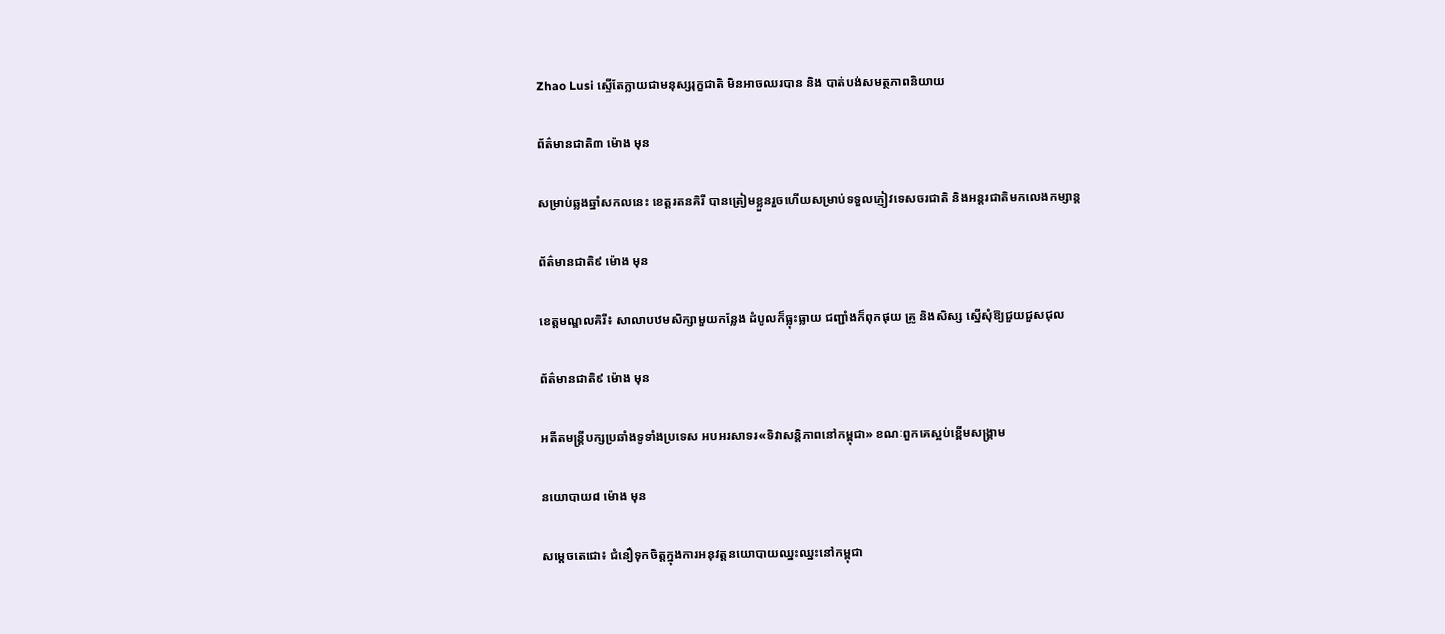Zhao Lusi ស្ទើតែក្លាយជាមនុស្សរុក្ខជាតិ មិនអាចឈរបាន និង បាត់បង់សមត្ថភាពនិយាយ

ព័ត៌មានជាតិ៣ ម៉ោង មុន

សម្រាប់ឆ្លងឆ្នាំសកលនេះ ខេត្តរតនគិរី បានត្រៀមខ្លួនរួចហើយសម្រាប់ទទួលភ្ញៀវទេសចរជាតិ និងអន្តរជាតិមកលេងកម្សាន្ត

ព័ត៌មានជាតិ៩ ម៉ោង មុន

ខេត្តមណ្ឌលគិរី៖ សាលាបឋមសិក្សាមួយកន្លែង ដំបូលក៏ធ្លុះធ្លាយ ជញ្ជាំងក៏ពុកផុយ គ្រូ និងសិស្ស ស្នើសុំឱ្យជួយជួសជុល

ព័ត៌មានជាតិ៩ ម៉ោង មុន

អតីតមន្ត្រីបក្សប្រឆាំងទូទាំងប្រទេស អបអរសាទរ«ទិវាសន្តិភាពនៅកម្ពុជា» ខណៈពួកគេស្អប់ខ្ពើមសង្រ្គាម

នយោបាយ៨ ម៉ោង មុន

សម្តេចតេជោ៖ ជំនឿទុកចិត្តក្នុងការអនុវត្តនយោបាយឈ្នះឈ្នះនៅកម្ពុជា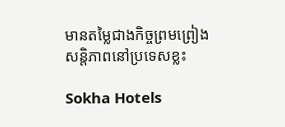មានតម្លៃជាងកិច្ចព្រមព្រៀងសន្តិភាពនៅប្រទេសខ្លះ

Sokha Hotels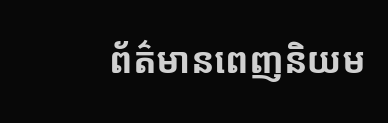ព័ត៌មានពេញនិយម